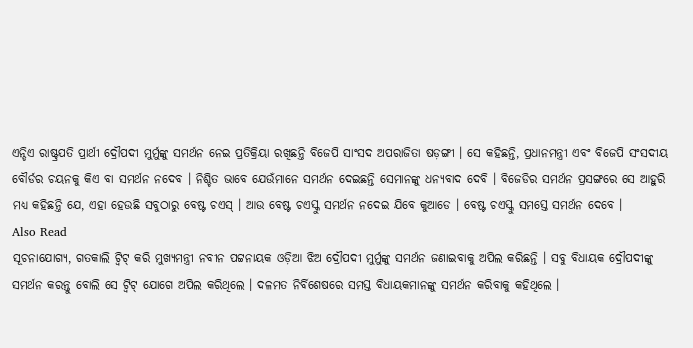ଏନ୍ଡିଏ ରାଷ୍ଟ୍ରପତି ପ୍ରାର୍ଥୀ ଦ୍ରୌପଦୀ ମୁର୍ମୁଙ୍କୁ ସମର୍ଥନ ନେଇ ପ୍ରତିକ୍ରିୟା ରଖିଛନ୍ତି ବିଜେପି ସାଂସଦ ଅପରାଜିତା ଷଡ଼ଙ୍ଗୀ । ସେ କହିଛନ୍ତି, ପ୍ରଧାନମନ୍ତ୍ରୀ ଏବଂ ବିଜେପି ସଂସଦୀୟ ବୌର୍ଡର ଚୟନକୁ କିଏ ବା ସମର୍ଥନ ନଦେବ । ନିଶ୍ଚିତ ଭାବେ ଯେଉଁମାନେ ସମର୍ଥନ ଦେଇଛନ୍ତି ସେମାନଙ୍କୁ ଧନ୍ୟବାଦ ଦେବି । ବିଜେଡିର ସମର୍ଥନ ପ୍ରସଙ୍ଗରେ ସେ ଆହୁରି ମଧ୍ୟ କହିଛନ୍ତି ଯେ, ଏହା ହେଉଛି ସବୁଠାରୁ ବେଷ୍ଟ ଚଏସ୍ । ଆଉ ବେଷ୍ଟ ଚଏସ୍କୁ ସମର୍ଥନ ନଦେଇ ଯିବେ କୁଆଡେ । ବେଷ୍ଟ ଚଏସ୍କୁ ସମସ୍ତେ ସମର୍ଥନ ଦେବେ ।
Also Read
ସୂଚନାଯୋଗ୍ୟ, ଗତକାଲି ଟ୍ୱିଟ୍ କରି ମୁଖ୍ୟମନ୍ତ୍ରୀ ନବୀନ ପଟ୍ଟନାୟକ ଓଡ଼ିଆ ଝିଅ ଦ୍ରୌପଦୀ ମୁର୍ମୁଙ୍କୁ ସମର୍ଥନ ଜଣାଇବାକୁ ଅପିଲ କରିଛନ୍ତି । ସବୁ ବିଧାୟକ ଦ୍ରୌପଦୀଙ୍କୁ ସମର୍ଥନ କରନ୍ତୁ ବୋଲି ସେ ଟ୍ୱିଟ୍ ଯୋଗେ ଅପିଲ କରିଥିଲେ । ଦଳମତ ନିର୍ବିଶେଷରେ ସମସ୍ତ ବିଧାୟକମାନଙ୍କୁ ସମର୍ଥନ କରିବାକୁ କହିଥିଲେ ।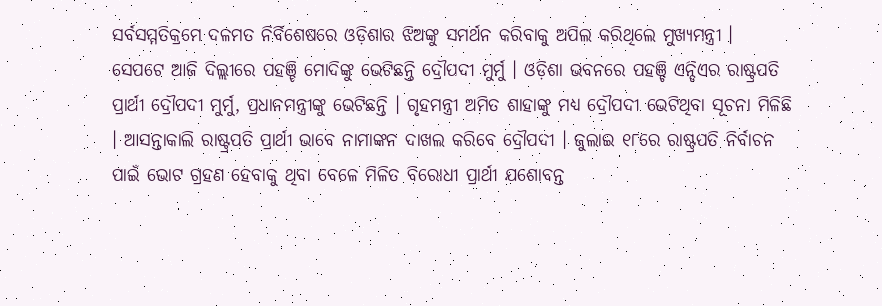ସର୍ବସମ୍ମତିକ୍ରମେ ଦଳମତ ନିର୍ବିଶେଷରେ ଓଡ଼ିଶାର ଝିଅଙ୍କୁ ସମର୍ଥନ କରିବାକୁ ଅପିଲ କରିଥିଲେ ମୁଖ୍ୟମନ୍ତ୍ରୀ ।
ସେପଟେ ଆଜି ଦିଲ୍ଲୀରେ ପହଞ୍ଚି ମୋଦିଙ୍କୁ ଭେଟିଛନ୍ତି ଦ୍ରୌପଦୀ ମୁର୍ମୁ । ଓଡ଼ିଶା ଭବନରେ ପହଞ୍ଚି ଏନ୍ଡିଏର ରାଷ୍ଟ୍ରପତି ପ୍ରାର୍ଥୀ ଦ୍ରୌପଦୀ ମୁର୍ମୁ, ପ୍ରଧାନମନ୍ତ୍ରୀଙ୍କୁ ଭେଟିଛନ୍ତି । ଗୃହମନ୍ତ୍ରୀ ଅମିତ ଶାହାଙ୍କୁ ମଧ୍ୟ ଦ୍ରୌପଦୀ ଭେଟିଥିବା ସୂଚନା ମିଳିଛି । ଆସନ୍ତାକାଲି ରାଷ୍ଟ୍ରପତି ପ୍ରାର୍ଥୀ ଭାବେ ନାମାଙ୍କନ ଦାଖଲ କରିବେ ଦ୍ରୌପଦୀ । ଜୁଲାଇ ୧୮ରେ ରାଷ୍ଟ୍ରପତି ନିର୍ବାଚନ ପାଇଁ ଭୋଟ ଗ୍ରହଣ ହେବାକୁ ଥିବା ବେଳେ ମିଳିତ ବିରୋଧୀ ପ୍ରାର୍ଥୀ ଯଶୋବନ୍ତ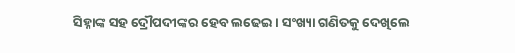ସିହ୍ନାଙ୍କ ସହ ଦ୍ରୌପଦୀଙ୍କର ହେବ ଲଢେଇ । ସଂଖ୍ୟା ଗଣିତକୁ ଦେଖିଲେ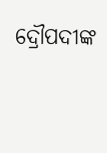ଦ୍ରୌପଦୀଙ୍କ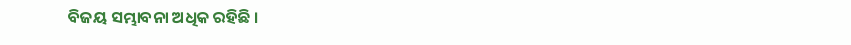ବିଜୟ ସମ୍ଭାବନା ଅଧିକ ରହିଛି ।